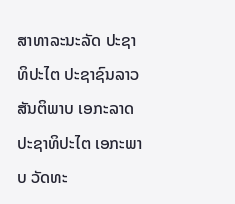ສາທາລະນະລັດ ປະຊາທິປະໄຕ ປະຊາຊົນລາວ
ສັນຕິພາບ ເອກະລາດ ປະຊາທິປະໄຕ ເອກະພາບ ວັດທະ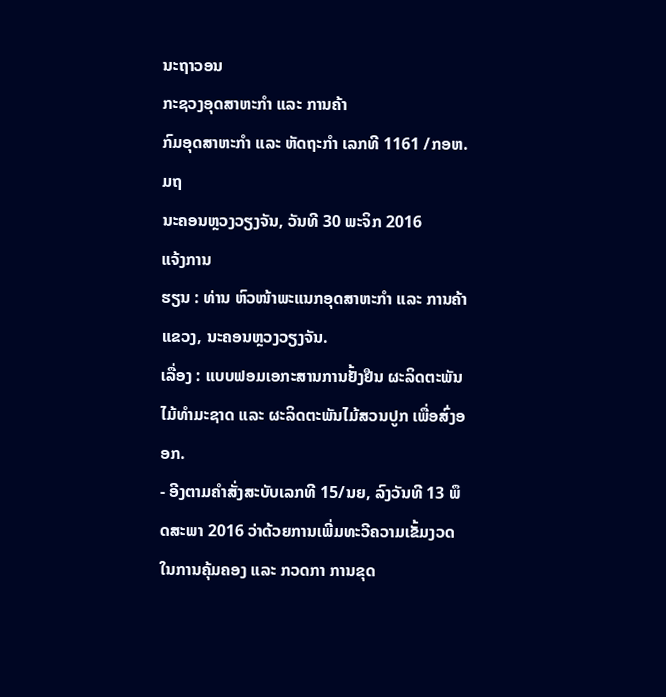ນະຖາວອນ
ກະຊວງອຸດສາຫະກຳ ແລະ ການຄ້າ
ກົມອຸດສາຫະກໍາ ແລະ ຫັດຖະກຳ ເລກທີ 1161 /ກອຫ.ມຖ
ນະຄອນຫຼວງວຽງຈັນ, ວັນທີ 30 ພະຈິກ 2016
ແຈ້ງການ
ຮຽນ : ທ່ານ ຫົວໜ້າພະແນກອຸດສາຫະກຳ ແລະ ການຄ້າແຂວງ, ນະຄອນຫຼວງວຽງຈັນ.
ເລື່ອງ : ແບບຟອມເອກະສານການຢັ້ງຢືນ ຜະລິດຕະພັນໄມ້ທຳມະຊາດ ແລະ ຜະລິດຕະພັນໄມ້ສວນປູກ ເພື່ອສົ່ງອອກ.
- ອີງຕາມຄຳສັ່ງສະບັບເລກທີ 15/ນຍ, ລົງວັນທີ 13 ພຶດສະພາ 2016 ວ່າດ້ວຍການເພີ່ມທະວີຄວາມເຂັ້ມງວດໃນການຄຸ້ມຄອງ ແລະ ກວດກາ ການຂຸດ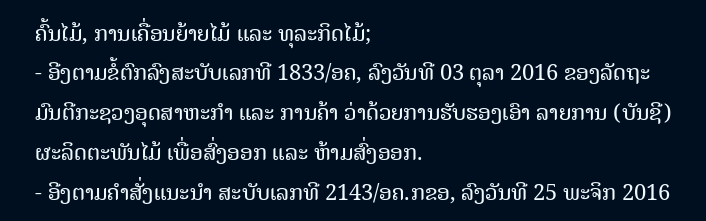ຄົ້ນໄມ້, ການເຄື່ອນຍ້າຍໄມ້ ແລະ ທຸລະກິດໄມ້;
- ອີງຕາມຂໍ້ຕົກລົງສະບັບເລກທີ 1833/ອຄ, ລົງວັນທີ 03 ຕຸລາ 2016 ຂອງລັດຖະມົນຕີກະຊວງອຸດສາຫະກຳ ແລະ ການຄ້າ ວ່າດ້ວຍການຮັບຮອງເອົາ ລາຍການ (ບັນຊີ) ຜະລິດຕະພັນໄມ້ ເພື່ອສົ່ງອອກ ແລະ ຫ້າມສົ່ງອອກ.
- ອີງຕາມຄຳສັ່ງແນະນຳ ສະບັບເລກທີ 2143/ອຄ.ກຂອ, ລົງວັນທີ 25 ພະຈິກ 2016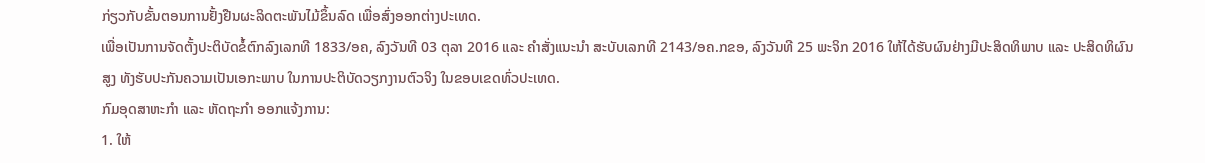ກ່ຽວກັບຂັ້ນຕອນການຢັ້ງຢືນຜະລິດຕະພັນໄມ້ຂຶ້ນລົດ ເພື່ອສົ່ງອອກຕ່າງປະເທດ.
ເພື່ອເປັນການຈັດຕັ້ງປະຕິບັດຂໍ້ຕົກລົງເລກທີ 1833/ອຄ, ລົງວັນທີ 03 ຕຸລາ 2016 ແລະ ຄຳສັ່ງແນະນຳ ສະບັບເລກທີ 2143/ອຄ.ກຂອ, ລົງວັນທີ 25 ພະຈິກ 2016 ໃຫ້ໄດ້ຮັບຜົນຢ່າງມີປະສິດທິພາບ ແລະ ປະສິດທິຜົນສູງ ທັງຮັບປະກັນຄວາມເປັນເອກະພາບ ໃນການປະຕິບັດວຽກງານຕົວຈິງ ໃນຂອບເຂດທົ່ວປະເທດ.
ກົມອຸດສາຫະກຳ ແລະ ຫັດຖະກໍາ ອອກແຈ້ງການ:
1. ໃຫ້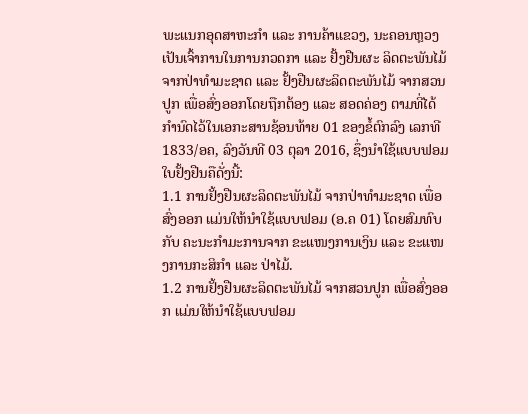ພະແນກອຸດສາຫະກຳ ແລະ ການຄ້າແຂວງ, ນະຄອນຫຼວງ ເປັນເຈົ້າການໃນການກວດກາ ແລະ ຢັ້ງຢືນຜະ ລິດຕະພັນໄມ້ ຈາກປ່າທຳມະຊາດ ແລະ ຢັ້ງຢືນຜະລິດຕະພັນໄມ້ ຈາກສວນປູກ ເພື່ອສົ່ງອອກໂດຍຖືກຕ້ອງ ແລະ ສອດຄ່ອງ ຕາມທີ່ໄດ້ກຳນົດໄວ້ໃນເອກະສານຊ້ອນທ້າຍ 01 ຂອງຂໍ້ຕົກລົງ ເລກທີ 1833/ອຄ, ລົງວັນທີ 03 ຕຸລາ 2016, ຊຶ່ງນໍາໃຊ້ແບບຟອມໃບຢັ້ງຢືນຄືດັ່ງນີ້:
1.1 ການຢັ້ງຢືນຜະລິດຕະພັນໄມ້ ຈາກປ່າທຳມະຊາດ ເພື່ອສົ່ງອອກ ແມ່ນໃຫ້ນຳໃຊ້ແບບຟອມ (ອ.ຄ 01) ໂດຍສົມທົບກັບ ຄະນະກໍາມະການຈາກ ຂະແໜງການເງິນ ແລະ ຂະແໜງການກະສິກຳ ແລະ ປ່າໄມ້.
1.2 ການຢັ້ງຢືນຜະລິດຕະພັນໄມ້ ຈາກສວນປູກ ເພື່ອສົ່ງອອກ ແມ່ນໃຫ້ນຳໃຊ້ແບບຟອມ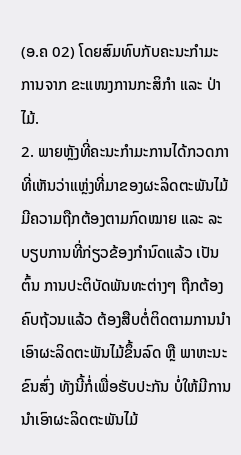(ອ.ຄ 02) ໂດຍສົມທົບກັບຄະນະກໍາມະການຈາກ ຂະແໜງການກະສິກໍາ ແລະ ປ່າໄມ້.
2. ພາຍຫຼັງທີ່ຄະນະກໍາມະການໄດ້ກວດກາທີ່ເຫັນວ່າແຫຼ່ງທີ່ມາຂອງຜະລິດຕະພັນໄມ້ ມີຄວາມຖືກຕ້ອງຕາມກົດໝາຍ ແລະ ລະບຽບການທີ່ກ່ຽວຂ້ອງກຳນົດແລ້ວ ເປັນຕົ້ນ ການປະຕິບັດພັນທະຕ່າງໆ ຖືກຕ້ອງຄົບຖ້ວນແລ້ວ ຕ້ອງສືບຕໍ່ຕິດຕາມການນຳເອົາຜະລິດຕະພັນໄມ້ຂຶ້ນລົດ ຫຼື ພາຫະນະຂົນສົ່ງ ທັງນີ້ກໍ່ເພື່ອຮັບປະກັນ ບໍ່ໃຫ້ມີການນຳເອົາຜະລິດຕະພັນໄມ້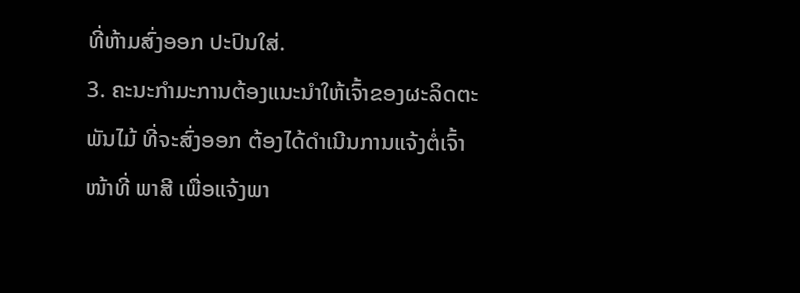ທີ່ຫ້າມສົ່ງອອກ ປະປົນໃສ່.
3. ຄະນະກໍາມະການຕ້ອງແນະນຳໃຫ້ເຈົ້າຂອງຜະລິດຕະພັນໄມ້ ທີ່ຈະສົ່ງອອກ ຕ້ອງໄດ້ດຳເນີນການແຈ້ງຕໍ່ເຈົ້າໜ້າທີ່ ພາສີ ເພື່ອແຈ້ງພາ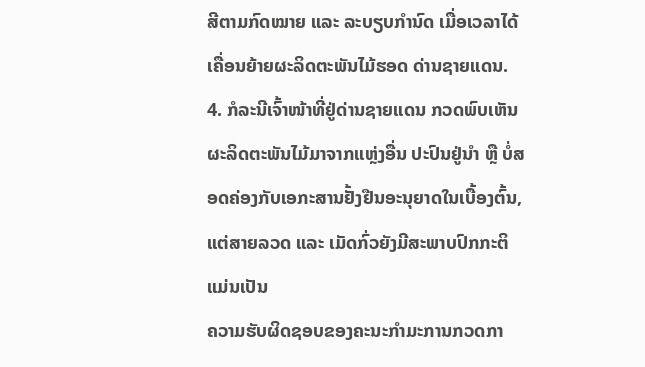ສີຕາມກົດໝາຍ ແລະ ລະບຽບກຳນົດ ເມື່ອເວລາໄດ້ເຄື່ອນຍ້າຍຜະລິດຕະພັນໄມ້ຮອດ ດ່ານຊາຍແດນ.
4. ກໍລະນີເຈົ້າໜ້າທີ່ຢູ່ດ່ານຊາຍແດນ ກວດພົບເຫັນຜະລິດຕະພັນໄມ້ມາຈາກແຫຼ່ງອື່ນ ປະປົນຢູ່ນຳ ຫຼື ບໍ່ສອດຄ່ອງກັບເອກະສານຢັ້ງຢືນອະນຸຍາດໃນເບື້ອງຕົ້ນ, ແຕ່ສາຍລວດ ແລະ ເມັດກົ່ວຍັງມີສະພາບປົກກະຕິ ແມ່ນເປັນ
ຄວາມຮັບຜິດຊອບຂອງຄະນະກຳມະການກວດກາ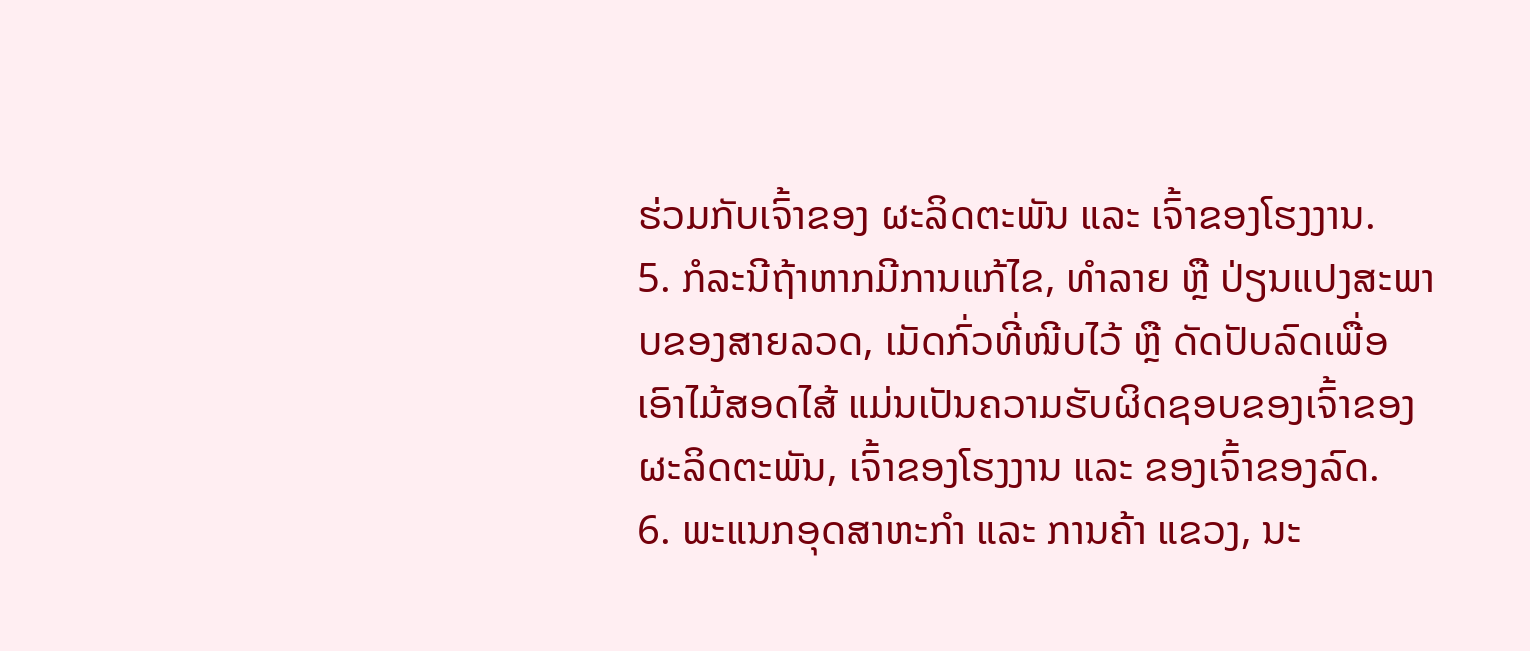ຮ່ວມກັບເຈົ້າຂອງ ຜະລິດຕະພັນ ແລະ ເຈົ້າຂອງໂຮງງານ.
5. ກໍລະນີຖ້າຫາກມີການແກ້ໄຂ, ທຳລາຍ ຫຼື ປ່ຽນແປງສະພາບຂອງສາຍລວດ, ເມັດກົ່ວທີ່ໜີບໄວ້ ຫຼື ດັດປັບລົດເພື່ອເອົາໄມ້ສອດໄສ້ ແມ່ນເປັນຄວາມຮັບຜິດຊອບຂອງເຈົ້າຂອງຜະລິດຕະພັນ, ເຈົ້າຂອງໂຮງງານ ແລະ ຂອງເຈົ້າຂອງລົດ.
6. ພະແນກອຸດສາຫະກຳ ແລະ ການຄ້າ ແຂວງ, ນະ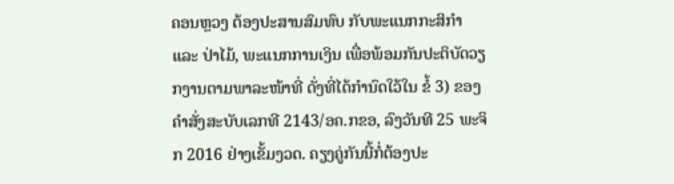ຄອນຫຼວງ ຕ້ອງປະສານສົມທົບ ກັບພະແນກກະສິກຳ ແລະ ປ່າໄມ້, ພະແນກການເງິນ ເພື່ອພ້ອມກັນປະຕິບັດວຽກງານຕາມພາລະໜ້າທີ່ ດັ່ງທີ່ໄດ້ກໍານົດໃວ້ໃນ ຂໍ້ 3) ຂອງຄໍາສັ່ງສະບັບເລກທີ 2143/ອຄ.ກຂອ, ລົງວັນທີ 25 ພະຈິກ 2016 ຢ່າງເຂັ້ມງວດ. ຄຽງຄູ່ກັນນີ້ກໍ່ຕ້ອງປະ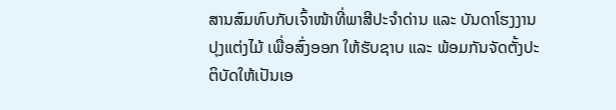ສານສົມທົບກັບເຈົ້າໜ້າທີ່ພາສີປະຈຳດ່ານ ແລະ ບັນດາໂຮງງານປຸງແຕ່ງໄມ້ ເພື່ອສົ່ງອອກ ໃຫ້ຮັບຊາບ ແລະ ພ້ອມກັນຈັດຕັ້ງປະຕິບັດໃຫ້ເປັນເອ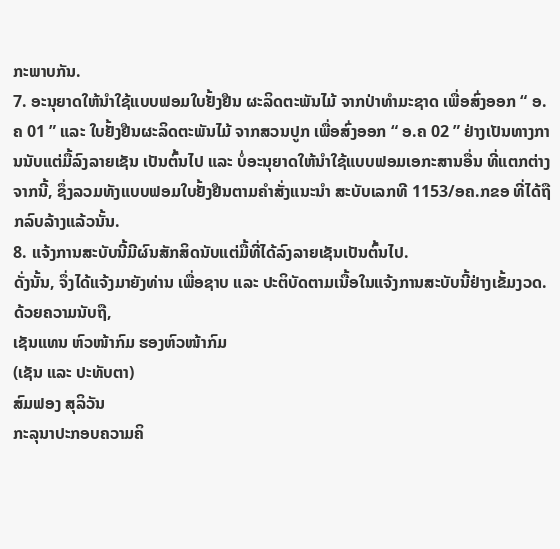ກະພາບກັນ.
7. ອະນຸຍາດໃຫ້ນຳໃຊ້ແບບຟອມໃບຢັ້ງຢືນ ຜະລິດຕະພັນໄມ້ ຈາກປ່າທໍາມະຊາດ ເພື່ອສົ່ງອອກ “ ອ.ຄ 01 ” ແລະ ໃບຢັ້ງຢືນຜະລິດຕະພັນໄມ້ ຈາກສວນປູກ ເພື່ອສົ່ງອອກ “ ອ.ຄ 02 ” ຢ່າງເປັນທາງການນັບແຕ່ມື້ລົງລາຍເຊັນ ເປັນຕົ້ນໄປ ແລະ ບໍ່ອະນຸຍາດໃຫ້ນຳໃຊ້ແບບຟອມເອກະສານອື່ນ ທີ່ແຕກຕ່າງຈາກນີ້, ຊຶ່ງລວມທັງແບບຟອມໃບຢັ້ງຢືນຕາມຄຳສັ່ງແນະນຳ ສະບັບເລກທີ 1153/ອຄ.ກຂອ ທີ່ໄດ້ຖືກລົບລ້າງແລ້ວນັ້ນ.
8. ແຈ້ງການສະບັບນີ້ມີຜົນສັກສິດນັບແຕ່ມື້ທີ່ໄດ້ລົງລາຍເຊັນເປັນຕົ້ນໄປ.
ດັ່ງນັ້ນ, ຈຶ່ງໄດ້ແຈ້ງມາຍັງທ່ານ ເພື່ອຊາບ ແລະ ປະຕິບັດຕາມເນື້ອໃນແຈ້ງການສະບັບນີ້ຢ່າງເຂັ້ມງວດ.
ດ້ວຍຄວາມນັບຖື,
ເຊັນແທນ ຫົວໜ້າກົມ ຮອງຫົວໜ້າກົມ
(ເຊັນ ແລະ ປະທັບຕາ)
ສົມຟອງ ສຸລິວັນ
ກະລຸນາປະກອບຄວາມຄິ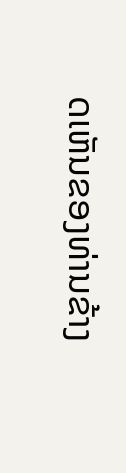ດເຫັນຂອງທ່ານຂ້າງ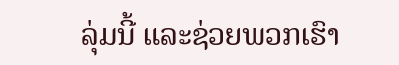ລຸ່ມນີ້ ແລະຊ່ວຍພວກເຮົາ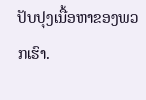ປັບປຸງເນື້ອຫາຂອງພວກເຮົາ.